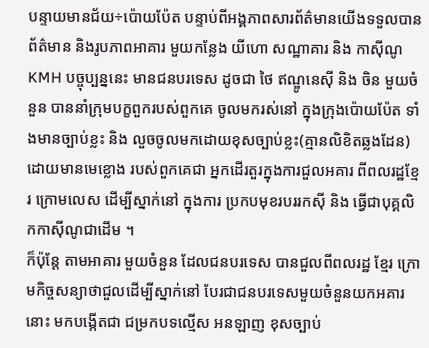បន្ទាយមានជ័យ÷ប៉ោយប៉ែត បន្ទាប់ពីអង្គភាពសារព័ត៌មានយើងទទួលបាន ព័ត៌មាន និងរូបភាពអាគារ មួយកន្លែង យីហោ សណ្ឋាគារ និង កាស៊ីណូ KMH បច្ចុប្បន្ននេះ មានជនបរទេស ដូចជា ថៃ ឥណ្ឌូនេស៊ី និង ចិន មួយចំនួន បាននាំក្រុមបក្ខពួករបស់ពួកគេ ចូលមករស់នៅ ក្នុងក្រុងប៉ោយប៉ែត ទាំងមានច្បាប់ខ្លះ និង លួចចូលមកដោយខុសច្បាប់ខ្លះ(គ្មានលិខិតឆ្លងដែន) ដោយមានមេខ្លោង របស់ពួកគេជា អ្នកដើរតួរក្នុងការជួលអគារ ពីពលរដ្ឋខ្មែរ ក្រោមលេស ដើម្បីស្នាក់នៅ ក្នុងការ ប្រកបមុខរបររកស៊ី និង ធ្វើជាបុគ្គលិកកាស៊ីណូជាដើម ។
ក៏ប៉ុន្តែ តាមអាគារ មួយចំនួន ដែលជនបរទេស បានជួលពីពលរដ្ឋ ខ្មែរ ក្រោមកិច្ចសន្យាថាជួលដើម្បីស្នាក់នៅ បែរជាជនបរទេសមួយចំនួនយកអគារនោះ មកបង្កើតជា ជម្រកបទល្មើស អនឡាញ ខុសច្បាប់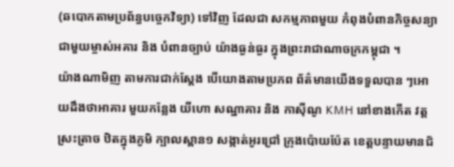(ឆបោកតាមប្រព័ន្ធបច្ចេកវិទ្យា) ទៅវិញ ដែលជា សកម្មភាពមួយ កំពុងបំពានកិច្ចសន្យាជាមួយម្ចាស់អគារ និង បំពានច្បាប់ យ៉ាងធ្ងន់ធ្ងរ ក្នុងព្រះរាជាណាចក្រកម្ពុជា ។
យ៉ាងណាមិញ តាមការជាក់ស្ដែង បើយោងតាមប្រភព ព័ត៌មានយើងទទួលបាន ៗអោយដឹងថាអាគារ មួយកន្លែង យីហោ សណ្ឋាគារ និង កាស៊ីណូ KMH នៅខាងកើត វត្ត ស្រះត្រាច ឋិតក្នុងភូមិ ក្បាលស្ពាន១ សង្កាត់អូរជ្រៅ ក្រុងប៉ោយប៉ែត ខេត្តបន្ទាយមានជ័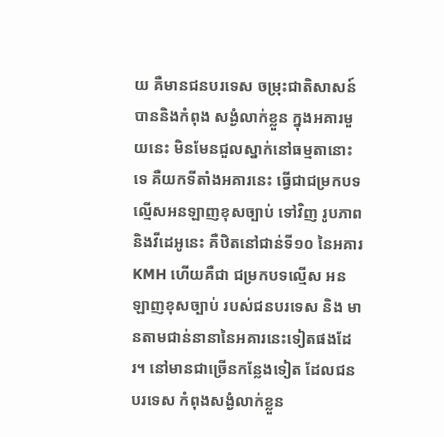យ គឺមានជនបរទេស ចម្រុះជាតិសាសន៍ បាននិងកំពុង សង្ងំលាក់ខ្លួន ក្នុងអគារមួយនេះ មិនមែនជួលស្នាក់នៅធម្មតានោះទេ គឺយកទីតាំងអគារនេះ ធ្វើជាជម្រកបទល្មើសអនឡាញខុសច្បាប់ ទៅវិញ រូបភាព និងវីដេអូនេះ គឺឋិតនៅជាន់ទី១០ នៃអគារ KMH ហើយគឺជា ជម្រកបទល្មើស អនឡាញខុសច្បាប់ របស់ជនបរទេស និង មានតាមជាន់នានានៃអគារនេះទៀតផងដែរ។ នៅមានជាច្រើនកន្លែងទៀត ដែលជនបរទេស កំពុងសង្ងំលាក់ខ្លួន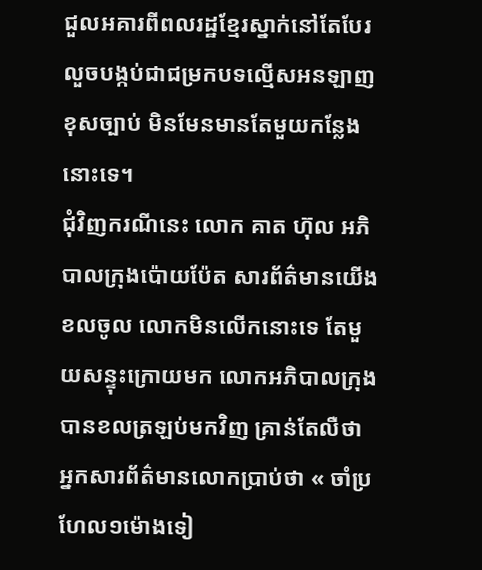ជួលអគារពីពលរដ្ឋខ្មែរស្នាក់នៅតែបែរលួចបង្កប់ជាជម្រកបទល្មើសអនឡាញខុសច្បាប់ មិនមែនមានតែមួយកន្លែងនោះទេ។
ជុំវិញករណីនេះ លោក គាត ហ៊ុល អភិបាលក្រុងប៉ោយប៉ែត សារព័ត៌មានយើង ខលចូល លោកមិនលើកនោះទេ តែមួយសន្ទុះក្រោយមក លោកអភិបាលក្រុងបានខលត្រឡប់មកវិញ គ្រាន់តែលឺថា អ្នកសារព័ត៌មានលោកប្រាប់ថា « ចាំប្រហែល១ម៉ោងទៀ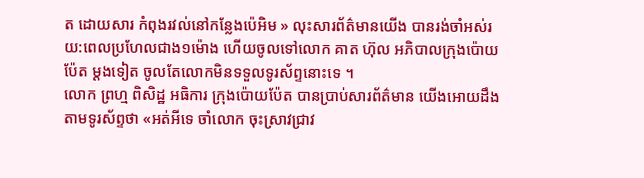ត ដោយសារ កំពុងរវល់នៅកន្លែងប៉េអិម » លុះសារព័ត៌មានយើង បានរង់ចាំអស់រយ:ពេលប្រហែលជាង១ម៉ោង ហើយចូលទៅលោក គាត ហ៊ុល អភិបាលក្រុងប៉ោយប៉ែត ម្តងទៀត ចូលតែលោកមិនទទួលទូរស័ព្ទនោះទេ ។
លោក ព្រហ្ម ពិសិដ្ឋ អធិការ ក្រុងប៉ោយប៉ែត បានប្រាប់សារព័ត៌មាន យើងអោយដឹងតាមទូរស័ព្ទថា «អត់អីទេ ចាំលោក ចុះស្រាវជ្រាវ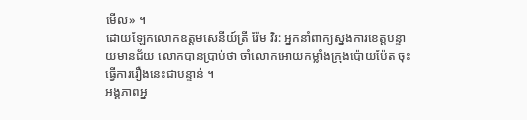មើល» ។
ដោយឡែកលោកឧត្តមសេនីយ៍ត្រី រ៉ែម វិរ: អ្នកនាំពាក្យស្នងការខេត្តបន្ទាយមានជ័យ លោកបានប្រាប់ថា ចាំលោកអោយកម្លាំងក្រុងប៉ោយប៉ែត ចុះធ្វើការរឿងនេះជាបន្ទាន់ ។
អង្គភាពអ្ន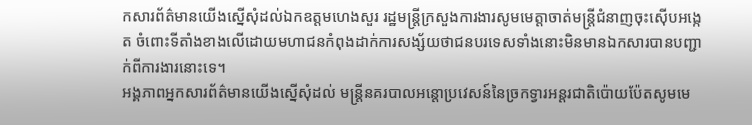កសារព័ត៌មានយើងស្នើសុំដល់ឯកឧត្តមហេងសួរ រដ្ឋមន្ត្រីក្រសួងការងារសូមមេត្តាចាត់មន្ត្រីជំនាញចុះស៊ើបអង្កេត ចំពោះទីតាំងខាងលើដោយមហាជនកំពុងដាក់ការសង្ស័យថាជនបរទេសទាំងនោះមិនមានឯកសារបានបញ្ជាក់ពីការងារនោះទេ។
អង្គភាពអ្នកសារព័ត៌មានយើងស្នើសុំដល់ មន្ត្រីនគរបាលអន្តោប្រវេសន៍នៃច្រកទ្វារអន្តរជាតិប៉ោយប៉ែតសូមមេ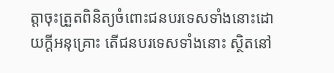ត្តាចុះត្រួតពិនិត្យចំពោះជនបរទេសទាំងនោះដោយក្តីអនុគ្រោះ តើជនបរទេសទាំងនោះ ស្ថិតនៅ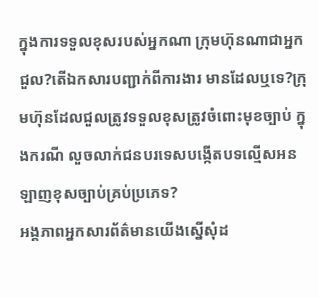ក្នុងការទទួលខុសរបស់អ្នកណា ក្រុមហ៊ុនណាជាអ្នកជួល?តើឯកសារបញ្ជាក់ពីការងារ មានដែលឬទេ?ក្រុមហ៊ុនដែលជួលត្រូវទទួលខុសត្រូវចំពោះមុខច្បាប់ ក្នុងករណី លួចលាក់ជនបរទេសបង្កើតបទល្មើសអនឡាញខុសច្បាប់គ្រប់ប្រភេទ?
អង្គភាពអ្នកសារព័ត៌មានយើងស្នើសុំដ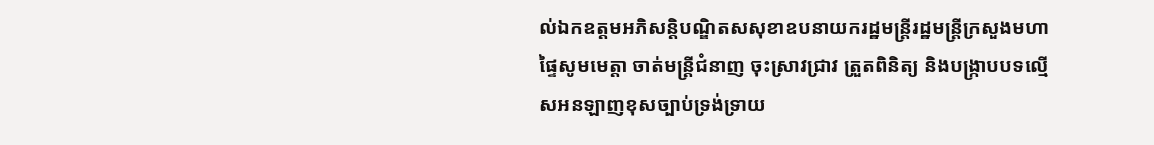ល់ឯកឧត្តមអភិសន្តិបណ្ឌិតសសុខាឧបនាយករដ្ឋមន្ត្រីរដ្ឋមន្ត្រីក្រសួងមហាផ្ទៃសូមមេត្តា ចាត់មន្ត្រីជំនាញ ចុះស្រាវជា្រវ ត្រួតពិនិត្យ និងបង្រ្កាបបទល្មើសអនឡាញខុសច្បាប់ទ្រង់ទ្រាយ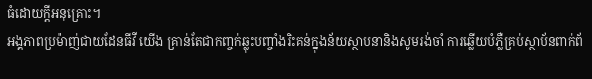ធំដោយក្តីអនុគ្រោះ។
អង្គភាពប្រម៉ាញ់ជាយដែនធីវី យើង គ្រាន់តែជាកញ្ចក់ឆ្លុះបញ្ចាំងរិះគន់ក្នុងន័យស្ថាបនានិងសូមរង់ចាំ ការឆ្លើយបំភ្លឺគ្រប់ស្ថាប័នពាក់ព័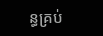ន្ធគ្រប់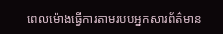ពេលម៉ោងធ្វើការតាមរបបអ្នកសារព័ត៌មាន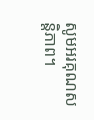សូមអរគុណសន្តិភាព។